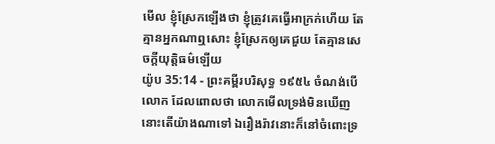មើល ខ្ញុំស្រែកឡើងថា ខ្ញុំត្រូវគេធ្វើអាក្រក់ហើយ តែគ្មានអ្នកណាឮសោះ ខ្ញុំស្រែកឲ្យគេជួយ តែគ្មានសេចក្ដីយុត្តិធម៌ឡើយ
យ៉ូប 35:14 - ព្រះគម្ពីរបរិសុទ្ធ ១៩៥៤ ចំណង់បើលោក ដែលពោលថា លោកមើលទ្រង់មិនឃើញ នោះតើយ៉ាងណាទៅ ឯរឿងរ៉ាវនោះក៏នៅចំពោះទ្រ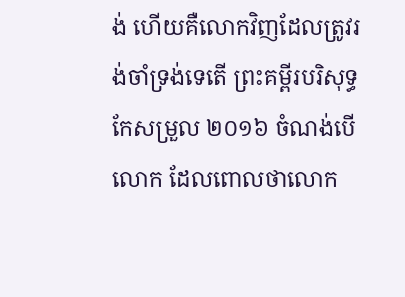ង់ ហើយគឺលោកវិញដែលត្រូវរង់ចាំទ្រង់ទេតើ ព្រះគម្ពីរបរិសុទ្ធកែសម្រួល ២០១៦ ចំណង់បើលោក ដែលពោលថាលោក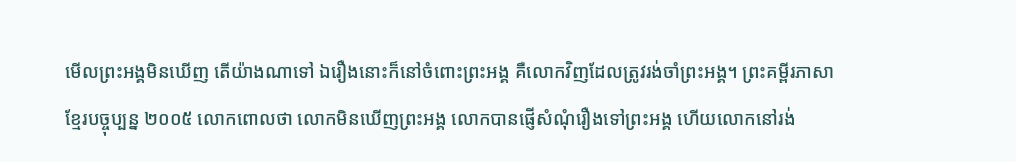មើលព្រះអង្គមិនឃើញ តើយ៉ាងណាទៅ ឯរឿងនោះក៏នៅចំពោះព្រះអង្គ គឺលោកវិញដែលត្រូវរង់ចាំព្រះអង្គ។ ព្រះគម្ពីរភាសាខ្មែរបច្ចុប្បន្ន ២០០៥ លោកពោលថា លោកមិនឃើញព្រះអង្គ លោកបានផ្ញើសំណុំរឿងទៅព្រះអង្គ ហើយលោកនៅរង់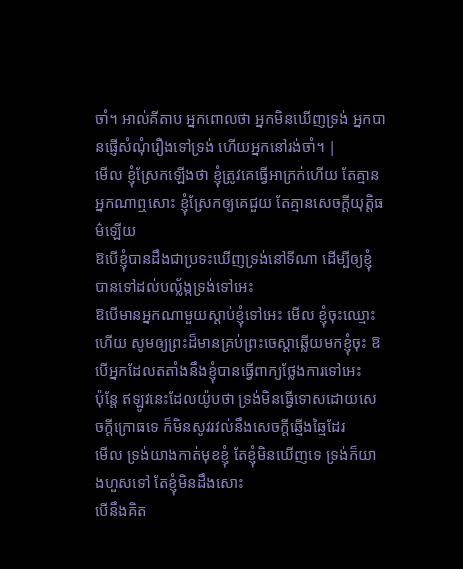ចាំ។ អាល់គីតាប អ្នកពោលថា អ្នកមិនឃើញទ្រង់ អ្នកបានផ្ញើសំណុំរឿងទៅទ្រង់ ហើយអ្នកនៅរង់ចាំ។ |
មើល ខ្ញុំស្រែកឡើងថា ខ្ញុំត្រូវគេធ្វើអាក្រក់ហើយ តែគ្មានអ្នកណាឮសោះ ខ្ញុំស្រែកឲ្យគេជួយ តែគ្មានសេចក្ដីយុត្តិធម៌ឡើយ
ឱបើខ្ញុំបានដឹងជាប្រទះឃើញទ្រង់នៅទីណា ដើម្បីឲ្យខ្ញុំបានទៅដល់បល្ល័ង្កទ្រង់ទៅអេះ
ឱបើមានអ្នកណាមួយស្តាប់ខ្ញុំទៅអេះ មើល ខ្ញុំចុះឈ្មោះហើយ សូមឲ្យព្រះដ៏មានគ្រប់ព្រះចេស្តាឆ្លើយមកខ្ញុំចុះ ឱបើអ្នកដែលតតាំងនឹងខ្ញុំបានធ្វើពាក្យថ្លែងការទៅអេះ
ប៉ុន្តែ ឥឡូវនេះដែលយ៉ូបថា ទ្រង់មិនធ្វើទោសដោយសេចក្ដីក្រោធទេ ក៏មិនសូវរវល់នឹងសេចក្ដីឆ្មើងឆ្មៃដែរ
មើល ទ្រង់យាងកាត់មុខខ្ញុំ តែខ្ញុំមិនឃើញទេ ទ្រង់ក៏យាងហួសទៅ តែខ្ញុំមិនដឹងសោះ
បើនឹងគិត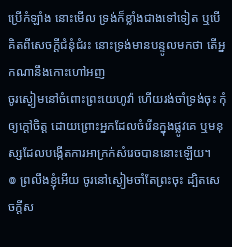ប្រើកំឡាំង នោះមើល ទ្រង់ក៏ខ្លាំងជាងទៅទៀត ឬបើគិតពីសេចក្ដីជំនុំជំរះ នោះទ្រង់មានបន្ទូលមកថា តើអ្នកណានឹងកោះហៅអញ
ចូរស្ងៀមនៅចំពោះព្រះយេហូវ៉ា ហើយរង់ចាំទ្រង់ចុះ កុំឲ្យក្តៅចិត្ត ដោយព្រោះអ្នកដែលចំរើនក្នុងផ្លូវគេ ឬមនុស្សដែលបង្កើតការអាក្រក់សំរេចបាននោះឡើយ។
៙ ព្រលឹងខ្ញុំអើយ ចូរនៅស្ងៀមចាំតែព្រះចុះ ដ្បិតសេចក្ដីស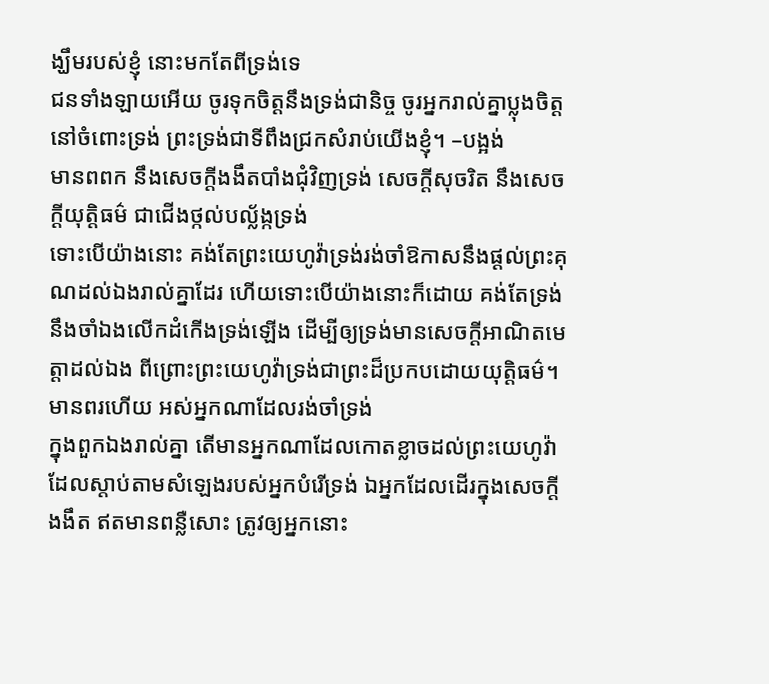ង្ឃឹមរបស់ខ្ញុំ នោះមកតែពីទ្រង់ទេ
ជនទាំងឡាយអើយ ចូរទុកចិត្តនឹងទ្រង់ជានិច្ច ចូរអ្នករាល់គ្នាប្លុងចិត្តនៅចំពោះទ្រង់ ព្រះទ្រង់ជាទីពឹងជ្រកសំរាប់យើងខ្ញុំ។ –បង្អង់
មានពពក នឹងសេចក្ដីងងឹតបាំងជុំវិញទ្រង់ សេចក្ដីសុចរិត នឹងសេចក្ដីយុត្តិធម៌ ជាជើងថ្កល់បល្ល័ង្កទ្រង់
ទោះបើយ៉ាងនោះ គង់តែព្រះយេហូវ៉ាទ្រង់រង់ចាំឱកាសនឹងផ្តល់ព្រះគុណដល់ឯងរាល់គ្នាដែរ ហើយទោះបើយ៉ាងនោះក៏ដោយ គង់តែទ្រង់នឹងចាំឯងលើកដំកើងទ្រង់ឡើង ដើម្បីឲ្យទ្រង់មានសេចក្ដីអាណិតមេត្តាដល់ឯង ពីព្រោះព្រះយេហូវ៉ាទ្រង់ជាព្រះដ៏ប្រកបដោយយុត្តិធម៌។ មានពរហើយ អស់អ្នកណាដែលរង់ចាំទ្រង់
ក្នុងពួកឯងរាល់គ្នា តើមានអ្នកណាដែលកោតខ្លាចដល់ព្រះយេហូវ៉ា ដែលស្តាប់តាមសំឡេងរបស់អ្នកបំរើទ្រង់ ឯអ្នកដែលដើរក្នុងសេចក្ដីងងឹត ឥតមានពន្លឺសោះ ត្រូវឲ្យអ្នកនោះ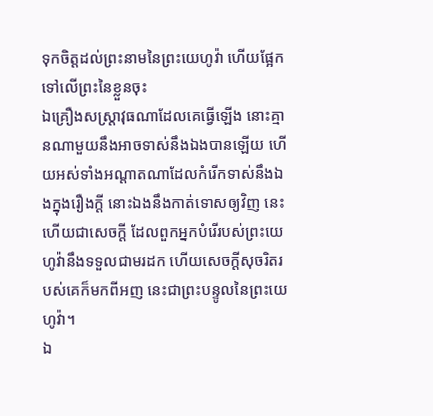ទុកចិត្តដល់ព្រះនាមនៃព្រះយេហូវ៉ា ហើយផ្អែកទៅលើព្រះនៃខ្លួនចុះ
ឯគ្រឿងសស្ត្រាវុធណាដែលគេធ្វើឡើង នោះគ្មានណាមួយនឹងអាចទាស់នឹងឯងបានឡើយ ហើយអស់ទាំងអណ្តាតណាដែលកំរើកទាស់នឹងឯងក្នុងរឿងក្តី នោះឯងនឹងកាត់ទោសឲ្យវិញ នេះហើយជាសេចក្ដី ដែលពួកអ្នកបំរើរបស់ព្រះយេហូវ៉ានឹងទទួលជាមរដក ហើយសេចក្ដីសុចរិតរបស់គេក៏មកពីអញ នេះជាព្រះបន្ទូលនៃព្រះយេហូវ៉ា។
ឯ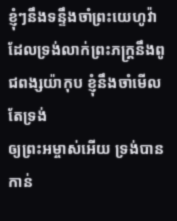ខ្ញុំៗនឹងទន្ទឹងចាំព្រះយេហូវ៉ា ដែលទ្រង់លាក់ព្រះភក្ត្រនឹងពូជពង្សយ៉ាកុប ខ្ញុំនឹងចាំមើលតែទ្រង់
ឲ្យព្រះអម្ចាស់អើយ ទ្រង់បានកាន់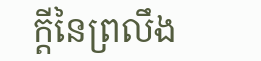ក្តីនៃព្រលឹង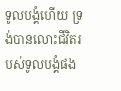ទូលបង្គំហើយ ទ្រង់បានលោះជីវិតរបស់ទូលបង្គំផង